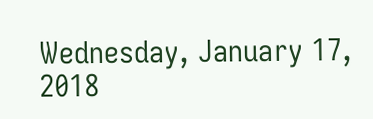Wednesday, January 17, 2018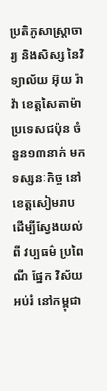ប្រតិភូសាស្ត្រាចារ្យ និងសិស្ស នៃវិទ្យាល័យ អ៊ុយ រ៉ាវ៉ា ខេត្តសៃតាម៉ា ប្រទេសជប៉ុន ចំនួន១៣នាក់ មកទស្សនៈកិច្ច នៅខេត្តសៀមរាប ដើម្បីស្វែងយល់ពី វប្បធម៌ ប្រពៃណី ផ្នែក វិស័យអប់រំ នៅកម្ពុជា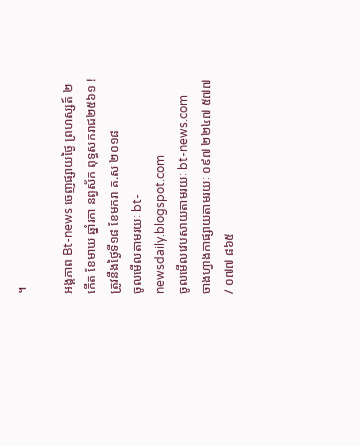។

អង្គភាព Bt-news ចេញផ្សាយថ្ងៃ ព្រហស្សត៍ ២កើត ខែមាឃ ឆ្នាំរកា នព្វស័ក ពុទ្ធសករាជ២៥៦១ ! ត្រូវនឹងថ្ងៃទី១៨ ខែមករា គ.ស ២០១៨
ចូលមើលតាមរយៈ bt-newsdaily.blogspot.com
ចូលមើលវេបសាយតាមរយៈ bt-news.com
ចាងហ្វាងកាផ្សាយតាមរយៈ ០៩៧ ២២៤៧ ៥៧៧ / ០៧៧ ៨៦៥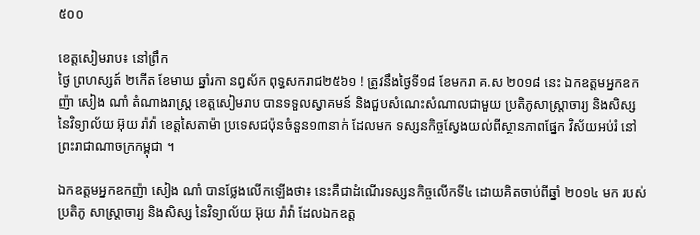៥០០

ខេត្តសៀមរាប៖ នៅព្រឹក
ថ្ងៃ ព្រហស្សត៍ ២កើត ខែមាឃ ឆ្នាំរកា នព្វស័ក ពុទ្ធសករាជ២៥៦១ ! ត្រូវនឹងថ្ងៃទី១៨ ខែមករា គ.ស ២០១៨ នេះ ឯកឧត្តមអ្នកឧកញ៉ា សៀង ណាំ តំណាងរាស្រ្ត ខេត្តសៀមរាប បានទទួលស្វាគមន៍ និងជួបសំណេះសំណាលជាមួយ ប្រតិភូសាស្ត្រាចារ្យ និងសិស្ស នៃវិទ្យាល័យ អ៊ុយ រ៉ាវ៉ា ខេត្តសៃតាម៉ា ប្រទេសជប៉ុនចំនួន១៣នាក់ ដែលមក ទស្សនកិច្ចស្វែងយល់ពីស្ថានភាពផ្នែក វិស័យអប់រំ នៅព្រះរាជាណាចក្រកម្ពុជា ។

ឯកឧត្តមអ្នកឧកញ៉ា សៀង ណាំ បានថ្លែងលើកឡើងថា៖ នេះគឺជាដំណើរទស្សនកិច្ចលើកទី៤ ដោយគិតចាប់ពីឆ្នាំ ២០១៤ មក របស់ប្រតិភូ សាស្ត្រាចារ្យ និងសិស្ស នៃវិទ្យាល័យ អ៊ុយ រ៉ាវ៉ា ដែលឯកឧត្ត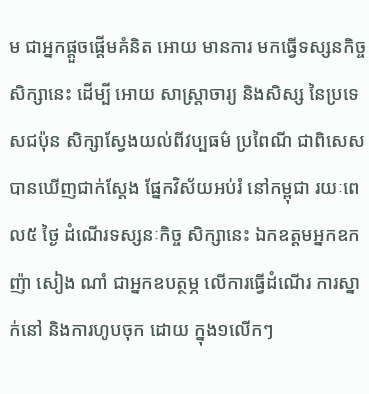ម ជាអ្នកផ្តួចផ្តើមគំនិត អោយ មានការ មកធ្វើទស្សនកិច្ចសិក្សានេះ ដើម្បី អោយ សាស្ត្រាចារ្យ និងសិស្ស នៃប្រទេសជប៉ុន សិក្សាស្វែងយល់ពីវប្បធម៌ ប្រពៃណី ជាពិសេស បានឃើញជាក់ស្តែង ផ្នែកវិស័យអប់រំ នៅកម្ពុជា រយៈពេល៥ ថ្ងៃ ដំណើរទស្សនៈកិច្ច សិក្សានេះ ឯកឧត្តមអ្នកឧកញ៉ា សៀង ណាំ ជាអ្នកឧបត្ថម្ភ លើការធ្វើដំណើរ ការស្នាក់នៅ និងការហូបចុក ដោយ ក្នុង១លើកៗ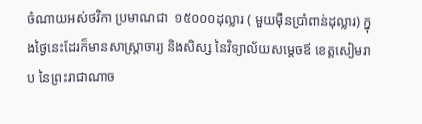ចំណាយអស់ថវិកា ប្រមាណជា  ១៥០០០ដុល្លារ ( មួយម៉ឺនប្រាំពាន់ដុល្លារ) ក្នុងថ្ងៃនេះដែរក៏មានសាស្រ្តាចារ្យ និងសិស្ស នៃវិទ្យាល័យសម្តេចឪ ខេត្តសៀមរាប នៃព្រះរាជាណាច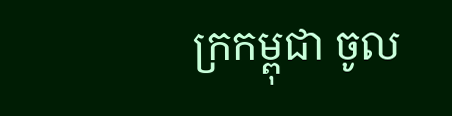ក្រកម្ពុជា ចូល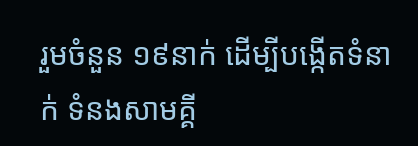រួមចំនួន ១៩នាក់ ដើម្បីបង្កើតទំនាក់ ទំនងសាមគ្គី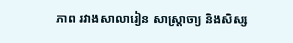ភាព រវាងសាលារៀន សាស្រ្តាចា្យ និងសិស្ស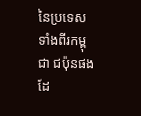នៃប្រទេសទាំងពីរកម្ពុជា ជប៉ុនផងដែ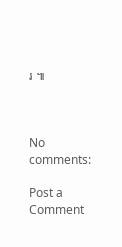រ ៕



No comments:

Post a Comment